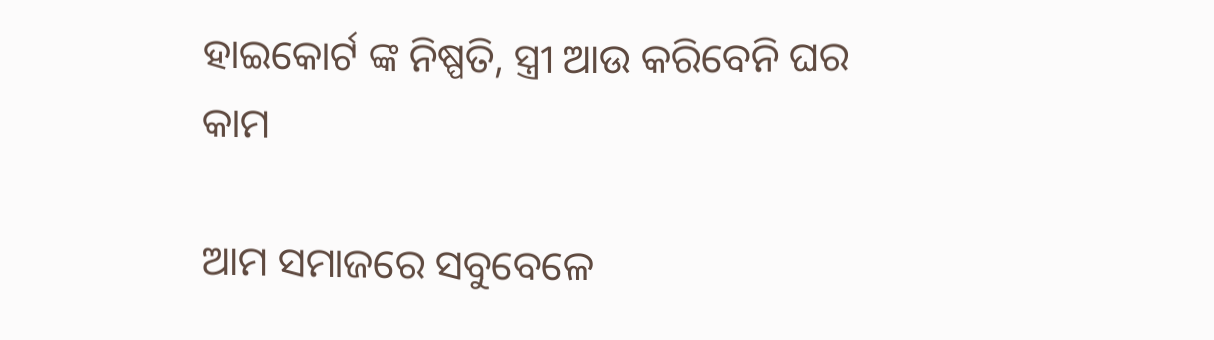ହାଇକୋର୍ଟ ଙ୍କ ନିଷ୍ପତି, ସ୍ତ୍ରୀ ଆଉ କରିବେନି ଘର କାମ

ଆମ ସମାଜରେ ସବୁବେଳେ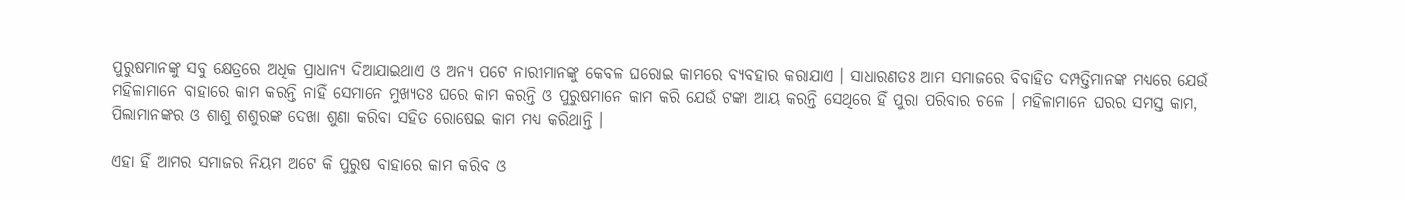ପୁରୁଷମାନଙ୍କୁ ସବୁ କ୍ଷେତ୍ରରେ ଅଧିକ ପ୍ରାଧାନ୍ୟ ଦିଆଯାଇଥାଏ ଓ ଅନ୍ୟ ପଟେ ନାରୀମାନଙ୍କୁ କେବଳ ଘରୋଇ କାମରେ ବ୍ୟବହାର କରାଯାଏ । ସାଧାରଣତଃ ଆମ ସମାଜରେ ବିବାହିତ ଦମ୍ପତ୍ତିମାନଙ୍କ ମଧ୍ୟରେ ଯେଉଁ ମହିଳାମାନେ ବାହାରେ କାମ କରନ୍ତି ନାହିଁ ସେମାନେ ମୁଖ୍ୟତଃ ଘରେ କାମ କରନ୍ତି ଓ ପୁରୁଷମାନେ କାମ କରି ଯେଉଁ ଟଙ୍କା ଆୟ କରନ୍ତି ସେଥିରେ ହିଁ ପୁରା ପରିବାର ଚଳେ । ମହିଳାମାନେ ଘରର ସମସ୍ତ କାମ, ପିଲାମାନଙ୍କର ଓ ଶାଶୁ ଶଶୁରଙ୍କ ଦେଖା ଶୁଣା କରିବା ସହିତ ରୋଷେଇ କାମ ମଧ୍ୟ କରିଥାନ୍ତି ।

ଏହା ହିଁ ଆମର ସମାଜର ନିୟମ ଅଟେ କି ପୁରୁଷ ବାହାରେ କାମ କରିବ ଓ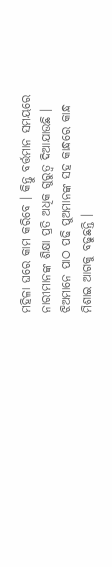ମହିଳା ଘରେ କାମ କରିବେ । କିନ୍ତୁ ବର୍ତ୍ତମାନ ସମୟରେ ନାରୀମାନଙ୍କ ଶିକ୍ଷା ପ୍ରତି ଅଧିକ ଗୁରୁତ୍ଵ ଦିଆଯାଉଛି । ଝିଅମାନେ ପାଠ ପଢି ପୁଅମାନଙ୍କ ସହ କାନ୍ଧରେ କାନ୍ଧ ମିଶାଇ ଆଗକୁ ବଢୁଛନ୍ତି ।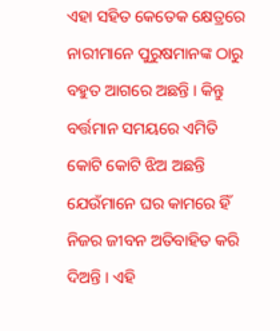ଏହା ସହିତ କେତେକ କ୍ଷେତ୍ରରେ ନାରୀମାନେ ପୁରୁଷମାନଙ୍କ ଠାରୁ ବହୁତ ଆଗରେ ଅଛନ୍ତି । କିନ୍ତୁ ବର୍ତ୍ତମାନ ସମୟରେ ଏମିତି କୋଟି କୋଟି ଝିଅ ଅଛନ୍ତି ଯେଉଁମାନେ ଘର କାମରେ ହିଁ ନିଜର ଜୀବନ ଅତିବାହିତ କରି ଦିଅନ୍ତି । ଏହି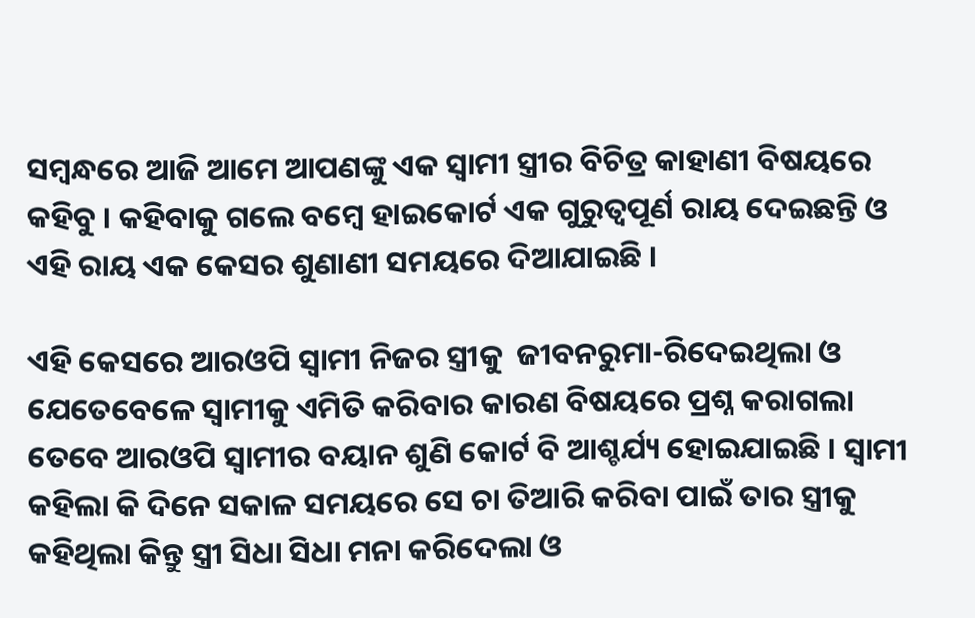ସମ୍ବନ୍ଧରେ ଆଜି ଆମେ ଆପଣଙ୍କୁ ଏକ ସ୍ଵାମୀ ସ୍ତ୍ରୀର ବିଚିତ୍ର କାହାଣୀ ବିଷୟରେ କହିବୁ । କହିବାକୁ ଗଲେ ବମ୍ବେ ହାଇକୋର୍ଟ ଏକ ଗୁରୁତ୍ଵପୂର୍ଣ ରାୟ ଦେଇଛନ୍ତି ଓ ଏହି ରାୟ ଏକ କେସର ଶୁଣାଣୀ ସମୟରେ ଦିଆଯାଇଛି ।

ଏହି କେସରେ ଆରଓପି ସ୍ଵାମୀ ନିଜର ସ୍ତ୍ରୀକୁ  ଜୀବନରୁମା-ରିଦେଇଥିଲା ଓ ଯେତେବେଳେ ସ୍ଵାମୀକୁ ଏମିତି କରିବାର କାରଣ ବିଷୟରେ ପ୍ରଶ୍ନ କରାଗଲା ତେବେ ଆରଓପି ସ୍ଵାମୀର ବୟାନ ଶୁଣି କୋର୍ଟ ବି ଆଶ୍ଚର୍ଯ୍ୟ ହୋଇଯାଇଛି । ସ୍ଵାମୀ କହିଲା କି ଦିନେ ସକାଳ ସମୟରେ ସେ ଚା ତିଆରି କରିବା ପାଇଁ ତାର ସ୍ତ୍ରୀକୁ କହିଥିଲା କିନ୍ତୁ ସ୍ତ୍ରୀ ସିଧା ସିଧା ମନା କରିଦେଲା ଓ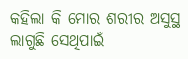କହିଲା କି ମୋର ଶରୀର ଅସୁସ୍ଥ ଲାଗୁଛି ସେଥିପାଇଁ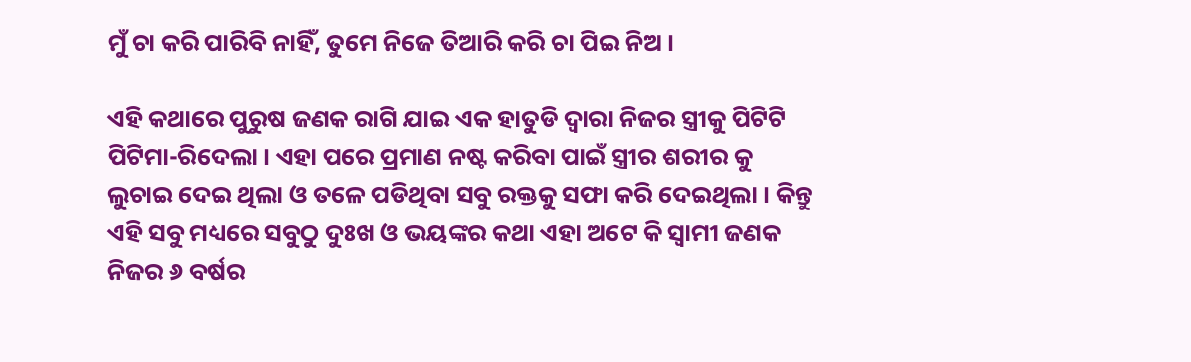ମୁଁ ଚା କରି ପାରିବି ନାହିଁ, ତୁମେ ନିଜେ ତିଆରି କରି ଚା ପିଇ ନିଅ ।

ଏହି କଥାରେ ପୁରୁଷ ଜଣକ ରାଗି ଯାଇ ଏକ ହାତୁଡି ଦ୍ଵାରା ନିଜର ସ୍ତ୍ରୀକୁ ପିଟିଟି ପିଟିମା-ରିଦେଲା । ଏହା ପରେ ପ୍ରମାଣ ନଷ୍ଟ କରିବା ପାଇଁ ସ୍ତ୍ରୀର ଶରୀର କୁ ଲୁଚାଇ ଦେଇ ଥିଲା ଓ ତଳେ ପଡିଥିବା ସବୁ ରକ୍ତକୁ ସଫା କରି ଦେଇଥିଲା । କିନ୍ତୁ ଏହି ସବୁ ମଧ୍ୟରେ ସବୁଠୁ ଦୁଃଖ ଓ ଭୟଙ୍କର କଥା ଏହା ଅଟେ କି ସ୍ଵାମୀ ଜଣକ ନିଜର ୬ ବର୍ଷର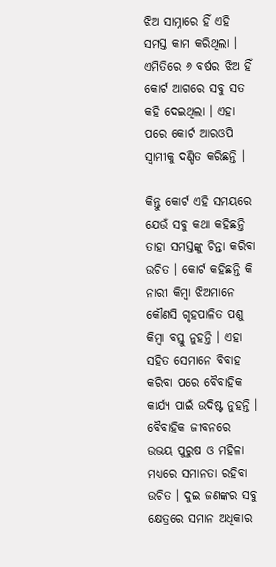ଝିଅ ସାମ୍ନାରେ ହିଁ ଏହି ସମସ୍ତ କାମ କରିଥିଲା । ଏମିତିରେ ୬ ବର୍ଷର ଝିଅ ହିଁ କୋର୍ଟ ଆଗରେ ସବୁ ସତ କହି ଦେଇଥିଲା । ଏହା ପରେ କୋର୍ଟ ଆରଓପି ସ୍ଵାମୀକୁ ଦଣ୍ଡିତ କରିଛନ୍ତି ।

କିନ୍ତୁ କୋର୍ଟ ଏହି ସମୟରେ ଯେଉଁ ସବୁ କଥା କହିଛନ୍ତି ତାହା ସମସ୍ତଙ୍କୁ ଚିନ୍ତା କରିବା ଉଚିତ । କୋର୍ଟ କହିଛନ୍ତି କି ନାରୀ କିମ୍ବା ଝିଅମାନେ କୌଣସି ଗୃହପାଳିତ ପଶୁ କିମ୍ବା ବସ୍ତୁ ନୁହନ୍ତି । ଏହା ସହିତ ସେମାନେ ବିବାହ କରିବା ପରେ ବୈବାହିକ କାର୍ଯ୍ୟ ପାଇଁ ଉଦିଷ୍ଟ ନୁହନ୍ତି । ବୈବାହିକ ଜୀବନରେ ଉଭୟ ପୁରୁଷ ଓ ମହିଳା ମଧ୍ୟରେ ସମାନତା ରହିବା ଉଚିତ । ଦୁଇ ଜଣଙ୍କର ସବୁ କ୍ଷେତ୍ରରେ ସମାନ ଅଧିକାର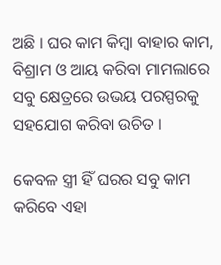ଅଛି । ଘର କାମ କିମ୍ବା ବାହାର କାମ, ବିଶ୍ରାମ ଓ ଆୟ କରିବା ମାମଲାରେ ସବୁ କ୍ଷେତ୍ରରେ ଉଭୟ ପରସ୍ପରକୁ ସହଯୋଗ କରିବା ଉଚିତ ।

କେବଳ ସ୍ତ୍ରୀ ହିଁ ଘରର ସବୁ କାମ କରିବେ ଏହା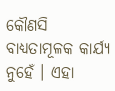କୌଣସି ବାଧ୍ୟତାମୂଳକ କାର୍ଯ୍ୟ ନୁହେଁ । ଏହା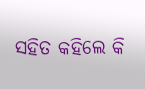ସହିତ କହିଲେ କି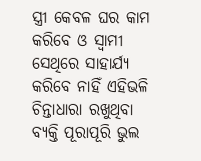ସ୍ତ୍ରୀ କେବଳ ଘର କାମ କରିବେ ଓ ସ୍ଵାମୀ ସେଥିରେ ସାହାର୍ଯ୍ୟ କରିବେ ନାହିଁ ଏହିଭଳି ଚିନ୍ତାଧାରା ରଖୁଥିବା ବ୍ୟକ୍ତି ପୂରାପୂରି ଭୁଲ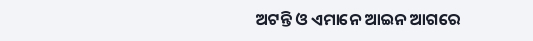ଅଟନ୍ତି ଓ ଏମାନେ ଆଇନ ଆଗରେ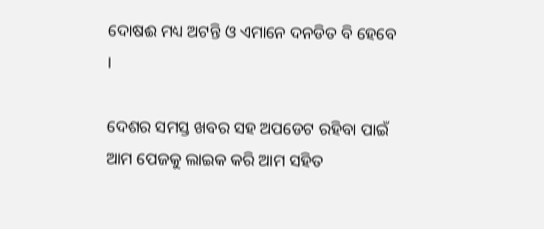ଦୋଷଈ ମଧ୍ୟ ଅଟନ୍ତି ଓ ଏମାନେ ଦନଡିତ ବି ହେବେ ।

ଦେଶର ସମସ୍ତ ଖବର ସହ ଅପଡେଟ ରହିବା ପାଇଁ ଆମ ପେଜକୁ ଲାଇକ କରି ଆମ ସହିତ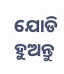ଯୋଡି ହୁଅନ୍ତୁ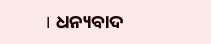। ଧନ୍ୟବାଦ